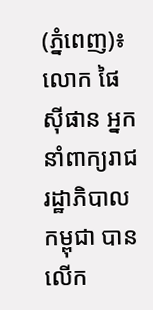(ភ្នំពេញ)៖ លោក ផៃ ស៊ីផាន អ្នកនាំពាក្យរាជរដ្ឋាភិបាលកម្ពុជា បានលើក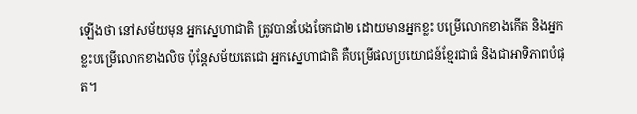ឡើងថា នៅសម័យមុន អ្នកស្នេហាជាតិ ត្រូវបានបែងចែកជា២ ដោយមានអ្នកខ្លះ បម្រើលោកខាងកើត និងអ្នកខ្លះបម្រើលោកខាងលិច ប៉ុន្តែសម័យតេជោ អ្នកស្នេហាជាតិ គឺបម្រើផលប្រយោជន៍ខ្មែរជាធំ និងជាអាទិភាពបំផុត។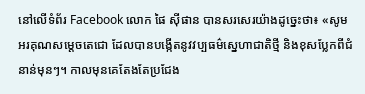នៅលើទំព័រ Facebook លោក ផៃ ស៊ីផាន បានសរសេរយ៉ាងដូច្នេះថា៖ «សូមអរគុណសម្តេចតេជោ ដែលបានបង្កើតនូវវប្បធម៌ស្នេហាជាតិថ្មី និងខុសប្លែកពីជំនាន់មុនៗ។ កាលមុនគេតែងតែប្រជែង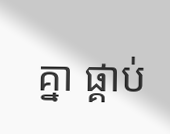គ្នា ផ្គាប់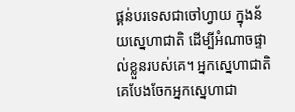ផ្គន់បរទេសជាចៅហ្វាយ ក្នុងន័យស្នេហាជាតិ ដើម្បីអំណាចផ្ទាល់ខ្លួនរបស់គេ។ អ្នកស្នេហាជាតិ គេបែងចែកអ្នកស្នេហាជា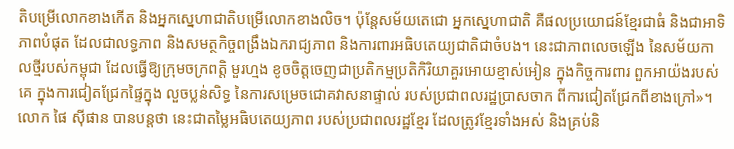តិបម្រើលោកខាងកើត និងអ្នកស្នេហាជាតិបម្រើលោកខាងលិច។ ប៉ុន្តែសម័យតេជោ អ្នកស្នេហាជាតិ គឺផលប្រយោជន៍ខ្មែរជាធំ និងជាអាទិភាពបំផុត ដែលជាលទ្ធភាព និងសមត្ថកិច្ចពង្រឹងឯករាជ្យភាព និងការពារអធិបតេយ្យជាតិជាចំបង។ នេះជាភាពលេចឡើង នៃសម័យកាលថ្មីរបស់កម្ពុជា ដែលធ្វើឱ្យក្រុមចក្រពត្តិ មួរហ្មង ខូចចិត្តចេញជាប្រតិកម្មប្រតិកិរិយាគួរអោយខ្មាស់អៀន ក្នុងកិច្ចការពារ ពួកអាយ៉ងរបស់គេ ក្នុងការជៀតជ្រែកផ្ទៃក្នុង លួចប្លន់សិទ្ធ នៃការសម្រេចជោគវាសនាផ្ទាល់ របស់ប្រជាពលរដ្ឋប្រាសចាក ពីការជៀតជ្រែកពីខាងក្រៅ»។
លោក ផៃ ស៊ីផាន បានបន្តថា នេះជាតម្លៃអធិបតេយ្យភាព របស់ប្រជាពលរដ្ឋខ្មែរ ដែលត្រូវខ្មែរទាំងអស់ និងគ្រប់និ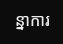ន្នាការ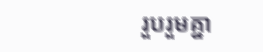រួបរួមគ្នា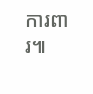ការពារ៕